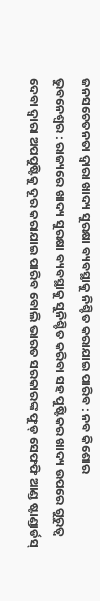ଜନସଚେତନତା ଦ୍ୱାରା ଖାଦ୍ୟ ସୁରକ୍ଷା ବ୍ୟବସ୍ଥାକୁ ନିଶ୍ଚିତ କରାଯାଇ ପାରିବ : ନବ କିଶୋର
ଭୁବନେଶ୍ୱର : ରାଜ୍ୟରେ ଖାଦ୍ୟ ସୁରକ୍ଷା ବ୍ୟବସ୍ଥାକୁ ସୁନିଶ୍ଚିତ କରିବା ସହ ପୁଷ୍ଟିକର ଖାଦ୍ୟ ଉପରେ ଗୁରୁତ୍ୱ ଦେବା ଦ୍ୱାରା ଅପପୁଷ୍ଟିକୁ ଦୂର କରାଯାଇ ପାରିବ ବୋଲି ଭାରତ ସରକାରଙ୍କ ଫୁଡ୍ ସେଫଫି ଆଣ୍ଡ ଷ୍ଟାଣ୍ଡାର୍ଡସ୍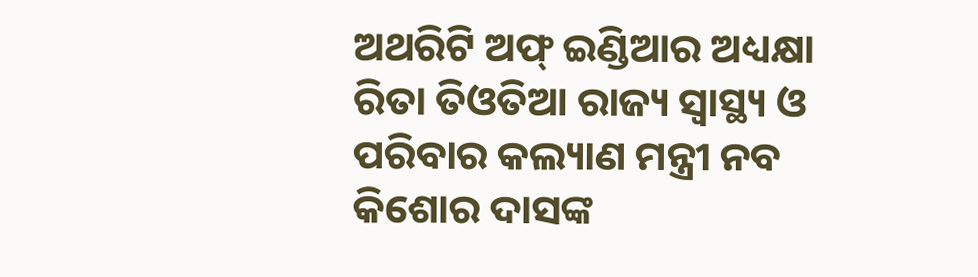ଅଥରିଟି ଅଫ୍ ଇଣ୍ଡିଆର ଅଧ୍ୟକ୍ଷା ରିତା ତିଓତିଆ ରାଜ୍ୟ ସ୍ୱାସ୍ଥ୍ୟ ଓ ପରିବାର କଲ୍ୟାଣ ମନ୍ତ୍ରୀ ନବ କିଶୋର ଦାସଙ୍କ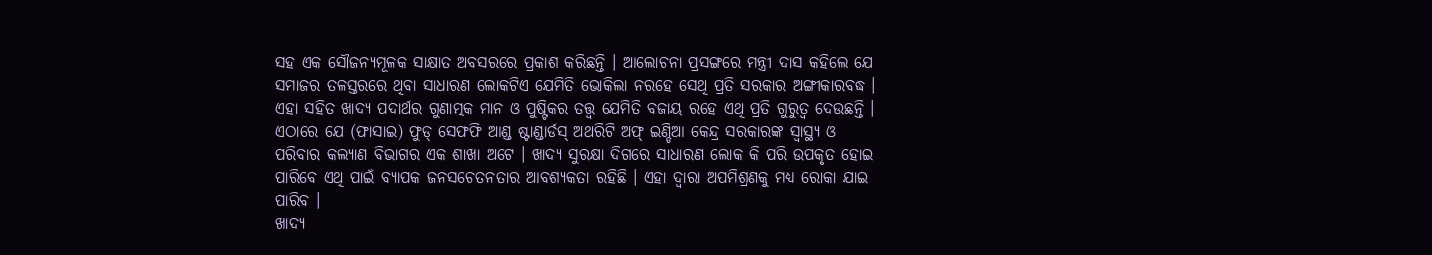ସହ ଏକ ସୌଜନ୍ୟମୂଳକ ସାକ୍ଷାତ ଅବସରରେ ପ୍ରକାଶ କରିଛନ୍ତି । ଆଲୋଚନା ପ୍ରସଙ୍ଗରେ ମନ୍ତ୍ରୀ ଦାସ କହିଲେ ଯେ ସମାଜର ତଳସ୍ତରରେ ଥିବା ସାଧାରଣ ଲୋକଟିଏ ଯେମିତି ଭୋକିଲା ନରହେ ସେଥି ପ୍ରତି ସରକାର ଅଙ୍ଗୀକାରବଦ୍ଧ ।
ଏହା ସହିତ ଖାଦ୍ୟ ପଦାର୍ଥର ଗୁଣାତ୍ମକ ମାନ ଓ ପୁଷ୍ଟିକର ତତ୍ତ୍ୱ ଯେମିତି ବଜାୟ ରହେ ଏଥି ପ୍ରତି ଗୁରୁତ୍ୱ ଦେଉଛନ୍ତି । ଏଠାରେ ଯେ (ଫାସାଇ) ଫୁଡ୍ ସେଫଫି ଆଣ୍ଡ ଷ୍ଟାଣ୍ଡାର୍ଡସ୍ ଅଥରିଟି ଅଫ୍ ଇଣ୍ଡିଆ କେନ୍ଦ୍ର ସରକାରଙ୍କ ସ୍ୱାସ୍ଥ୍ୟ ଓ ପରିବାର କଲ୍ୟାଣ ବିଭାଗର ଏକ ଶାଖା ଅଟେ । ଖାଦ୍ୟ ସୁରକ୍ଷା ଦିଗରେ ସାଧାରଣ ଲୋକ କି ପରି ଉପକୃତ ହୋଇ ପାରିବେ ଏଥି ପାଇଁ ବ୍ୟାପକ ଜନସଚେତନତାର ଆବଶ୍ୟକତା ରହିଛି । ଏହା ଦ୍ୱାରା ଅପମିଶ୍ରଣକୁ ମଧ୍ୟ ରୋକା ଯାଇ ପାରିବ ।
ଖାଦ୍ୟ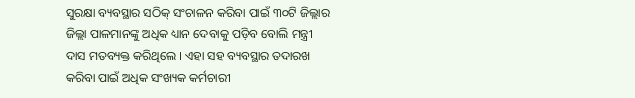ସୁରକ୍ଷା ବ୍ୟବସ୍ଥାର ସଠିକ୍ ସଂଚାଳନ କରିବା ପାଇଁ ୩୦ଟି ଜିଲ୍ଲାର ଜିଲ୍ଲା ପାଳମାନଙ୍କୁ ଅଧିକ ଧ୍ୟାନ ଦେବାକୁ ପଡ଼ିବ ବୋଲି ମନ୍ତ୍ରୀ ଦାସ ମତବ୍ୟକ୍ତ କରିଥିଲେ । ଏହା ସହ ବ୍ୟବସ୍ଥାର ତଦାରଖ କରିବା ପାଇଁ ଅଧିକ ସଂଖ୍ୟକ କର୍ମଚାରୀ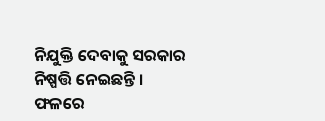ନିଯୁକ୍ତି ଦେବାକୁ ସରକାର ନିଷ୍ପତ୍ତି ନେଇଛନ୍ତି ।
ଫଳରେ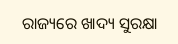ରାଜ୍ୟରେ ଖାଦ୍ୟ ସୁରକ୍ଷା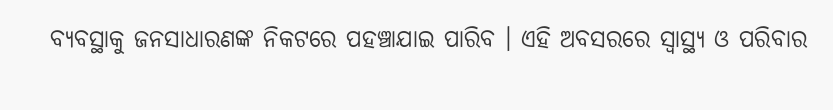ବ୍ୟବସ୍ଥାକୁ ଜନସାଧାରଣଙ୍କ ନିକଟରେ ପହଞ୍ଚାଯାଇ ପାରିବ । ଏହି ଅବସରରେ ସ୍ୱାସ୍ଥ୍ୟ ଓ ପରିବାର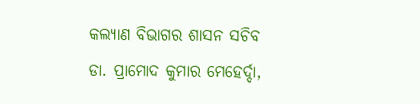କଲ୍ୟାଣ ବିଭାଗର ଶାସନ ସଚିବ ଡା. ପ୍ରାମୋଦ କୁମାର ମେହେର୍ଦ୍ଦା,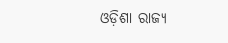ଓଡ଼ିଶା ରାଜ୍ୟ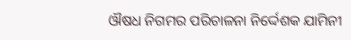ଔଷଧ ନିଗମର ପରିଚାଳନା ନିର୍ଦ୍ଦେଶକ ଯାମିନୀ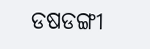ଡଷଡଙ୍ଗୀ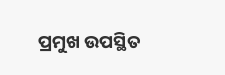ପ୍ରମୁଖ ଉପସ୍ଥିତ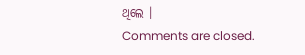ଥିଲେ ।
Comments are closed.